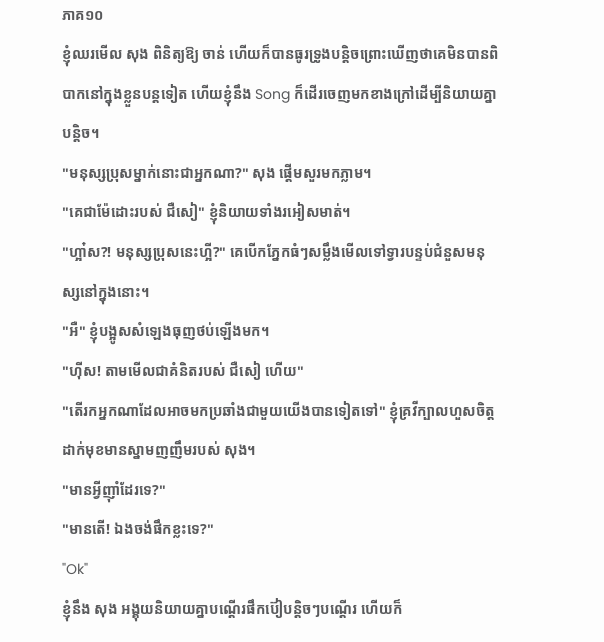ភាគ១០
ខ្ញុំឈរមើល សុង ពិនិត្យឱ្យ ចាន់ ហើយក៏បានធូរទ្រូងបន្តិចព្រោះឃើញថាគេមិនបានពិបាកនៅក្នុងខ្លួនបន្តទៀត ហើយខ្ញុំនឹង Song ក៏ដើរចេញមកខាងក្រៅដើម្បីនិយាយគ្នាបន្តិច។
"មនុស្សប្រុសម្នាក់នោះជាអ្នកណា?" សុង ផ្ដើមសួរមកភ្លាម។
"គេជាម៉ែដោះរបស់ ជឺសៀ" ខ្ញុំនិយាយទាំងរអៀសមាត់។
"ហ្អា៎ស?! មនុស្សប្រុសនេះហ្អី?" គេបើកភ្នែកធំៗសម្លឹងមើលទៅទ្វារបន្ទប់ជំនួសមនុស្សនៅក្នុងនោះ។
"អឺ" ខ្ញុំបង្អូសសំឡេងធុញថប់ឡើងមក។
"ហ៊ីស! តាមមើលជាគំនិតរបស់ ជឺសៀ ហើយ"
"តើរកអ្នកណាដែលអាចមកប្រឆាំងជាមួយយើងបានទៀតទៅ" ខ្ញុំគ្រវីក្បាលហួសចិត្តដាក់មុខមានស្នាមញញឹមរបស់ សុង។
"មានអ្វីញ៉ាំដែរទេ?"
"មានតើ! ឯងចង់ផឹកខ្លះទេ?"
"Ok"
ខ្ញុំនឹង សុង អង្គុយនិយាយគ្នាបណ្ដើរផឹកប៊ៀបន្តិចៗបណ្ដើរ ហើយក៏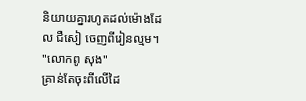និយាយគ្នារហូតដល់ម៉ោងដែល ជឺសៀ ចេញពីរៀនល្មម។
"លោកពូ សុង"
គ្រាន់តែចុះពីលើដៃ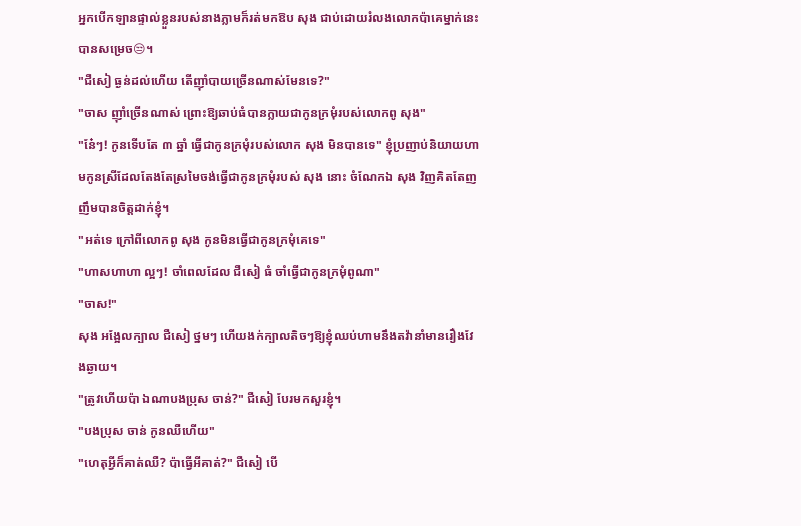អ្នកបើកឡានផ្ទាល់ខ្លួនរបស់នាងភ្លាមក៏រត់មកឱប សុង ជាប់ដោយរំលងលោកប៉ាគេម្នាក់នេះបានសម្រេច😒។
"ជឺសៀ ធ្ងន់ដល់ហើយ តើញ៉ាំបាយច្រើនណាស់មែនទេ?"
"ចាស ញ៉ាំច្រើនណាស់ ព្រោះឱ្យឆាប់ធំបានក្លាយជាកូនក្រមុំរបស់លោកពូ សុង"
"នែ៎ៗ! កូនទើបតែ ៣ ឆ្នាំ ធ្វើជាកូនក្រមុំរបស់លោក សុង មិនបានទេ" ខ្ញុំប្រញាប់និយាយហាមកូនស្រីដែលតែងតែស្រមៃចង់ធ្វើជាកូនក្រមុំរបស់ សុង នោះ ចំណែកឯ សុង វិញគិតតែញញឹមបានចិត្តដាក់ខ្ញុំ។
"អត់ទេ ក្រៅពីលោកពូ សុង កូនមិនធ្វើជាកូនក្រមុំគេទេ"
"ហាសហាហា ល្អៗ! ចាំពេលដែល ជឺសៀ ធំ ចាំធ្វើជាកូនក្រមុំពូណា"
"ចាស!"
សុង អង្អែលក្បាល ជឺសៀ ថ្នមៗ ហើយងក់ក្បាលតិចៗឱ្យខ្ញុំឈប់ហាមនឹងតវ៉ានាំមានរឿងវែងឆ្ងាយ។
"ត្រូវហើយប៉ា ឯណាបងប្រុស ចាន់?" ជឺសៀ បែរមកសួរខ្ញុំ។
"បងប្រុស ចាន់ កូនឈឺហើយ"
"ហេតុអ្វីក៏គាត់ឈឺ? ប៉ាធ្វើអីគាត់?" ជឺសៀ បើ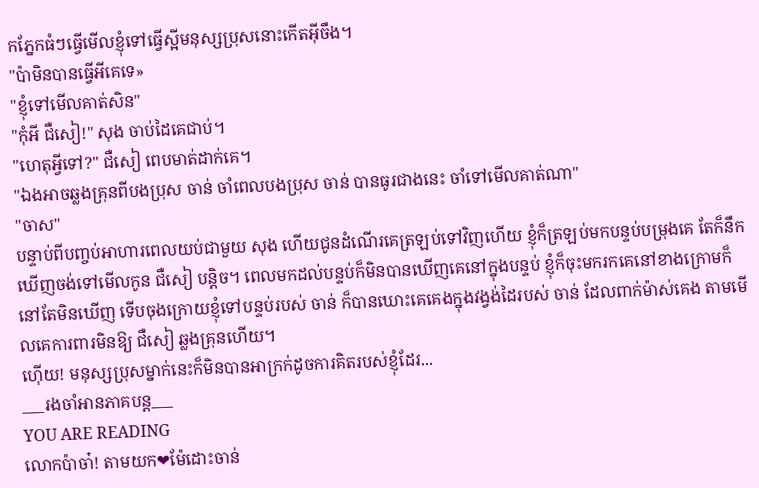កភ្នែកធំៗធ្វើមើលខ្ញុំទៅធ្វើស្អីមនុស្សប្រុសនោះកើតអ៊ីចឹង។
"ប៉ាមិនបានធ្វើអីគេទេ»
"ខ្ញុំទៅមើលគាត់សិន"
"កុំអី ជឺសៀ!" សុង ចាប់ដៃគេជាប់។
"ហេតុអ្វីទៅ?" ជឺសៀ ពេបមាត់ដាក់គេ។
"ឯងអាចឆ្លងគ្រុនពីបងប្រុស ចាន់ ចាំពេលបងប្រុស ចាន់ បានធូរជាងនេះ ចាំទៅមើលគាត់ណា"
"ចាស"
បន្ទាប់ពីបញ្ចប់អាហារពេលយប់ជាមួយ សុង ហើយជូនដំណើរគេត្រឡប់ទៅវិញហើយ ខ្ញុំក៏ត្រឡប់មកបន្ទប់បម្រុងគេ តែក៏នឹកឃើញចង់ទៅមើលកូន ជឺសៀ បន្តិច។ ពេលមកដល់បន្ទប់ក៏មិនបានឃើញគេនៅក្នុងបន្ទប់ ខ្ញុំក៏ចុះមករកគេនៅខាងក្រោមក៏នៅតែមិនឃើញ ទើបចុងក្រោយខ្ញុំទៅបន្ទប់របស់ ចាន់ ក៏បានឃោះគេគេងក្នុងវង្វង់ដៃរបស់ ចាន់ ដែលពាក់ម៉ាស់គេង តាមមើលគេការពារមិនឱ្យ ជឺសៀ ឆ្លងគ្រុនហើយ។
ហ៊ើយ! មនុស្សប្រុសម្នាក់នេះក៏មិនបានអាក្រក់ដូចការគិតរបស់ខ្ញុំដែរ...
___រងចាំអានភាគបន្ត___
YOU ARE READING
លោកប៉ាចា៎! តាមយក❤ម៉ែដោះចាន់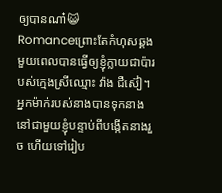ឲ្យបានណា៎😺
Romanceព្រោះតែកំហុសឆ្គងមួយពេលបានធ្វើឲ្យខ្ញុំក្លាយជាប៉ារបស់ក្មេងស្រីឈ្មោះ វ៉ាង ជឺស៊ៀ។ អ្នកម៉ាក់របស់នាងបានទុកនាងនៅជាមួយខ្ញុំបន្ទាប់ពីបង្កើតនាងរួច ហើយទៅរៀប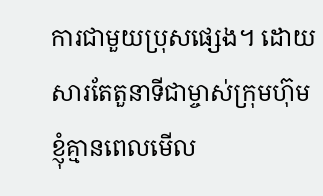ការជាមួយប្រុសផ្សេង។ ដោយសារតែតួនាទីជាម្ចាស់ក្រុមហ៊ុម ខ្ញុំគ្មានពេលមើល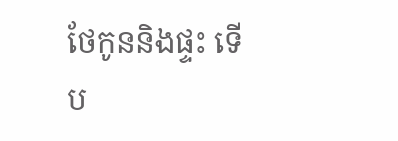ថែកូននិងផ្ទះ ទើប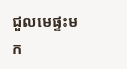ជួលមេផ្ទះមក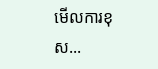មើលការខុស...